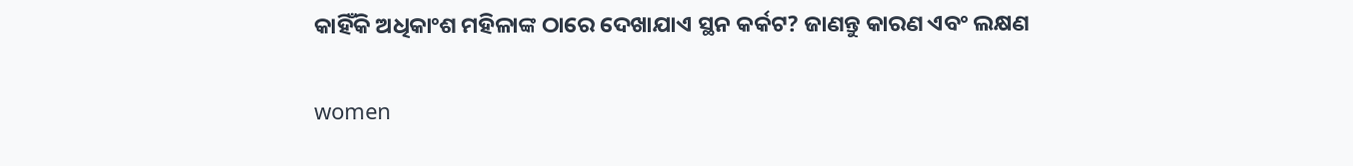କାହିଁକି ଅଧିକାଂଶ ମହିଳାଙ୍କ ଠାରେ ଦେଖାଯାଏ ସ୍ଥନ କର୍କଟ? ଜାଣନ୍ତୁ କାରଣ ଏବଂ ଲକ୍ଷଣ

women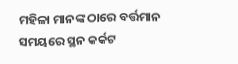ମହିଳା ମାନଙ୍କ ଠାରେ ବର୍ତ୍ତମାନ ସମୟରେ ସ୍ଥନ କର୍କଟ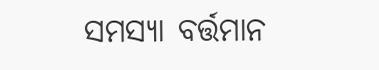ସମସ୍ୟା ବର୍ତ୍ତମାନ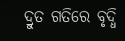ଦ୍ରୁତ ଗତିରେ ବୃଦ୍ଧି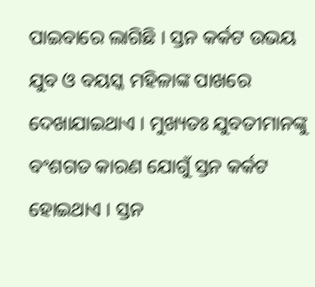ପାଇବାରେ ଲାଗିଛି । ସ୍ତନ କର୍କଟ ଉଭୟ ଯୁବ ଓ ବୟସ୍କ ମହିଳାଙ୍କ ପାଖରେ ଦେଖାଯାଇଥାଏ । ମୁଖ୍ୟତଃ ଯୁବତୀମାନଙ୍କୁ ବଂଶଗତ କାରଣ ଯୋଗୁଁ ସ୍ତନ କର୍କଟ ହୋଇଥାଏ । ସ୍ତନ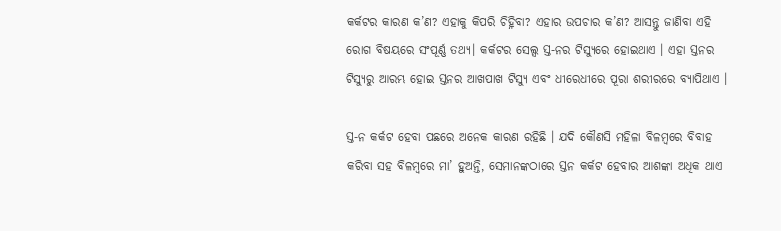କର୍କଟର କାରଣ କ’ଣ? ଏହାକୁ କିପରି ଚିହ୍ନିବା? ଏହାର ଉପଚାର କ’ଣ? ଆସନ୍ତୁ ଜାଣିବା ଏହି ରୋଗ ବିଷୟରେ ସଂପୂର୍ଣ୍ଣ ତଥ୍ୟ। କର୍କଟର ସେଲ୍ସ ସ୍ତ-ନର ଟିସ୍ୟୁରେ ହୋଇଥାଏ । ଏହା ସ୍ତନର ଟିସ୍ୟୁରୁ ଆରମ୍ଭ ହୋଇ ସ୍ତନର ଆଖପାଖ ଟିସ୍ୟୁ ଏବଂ ଧୀରେଧୀରେ ପୂରା ଶରୀରରେ ବ୍ୟାପିଥାଏ ।

ସ୍ତ-ନ କର୍କଟ ହେବା ପଛରେ ଅନେକ କାରଣ ରହିଛି । ଯଦି କୌଣସି ମହିଳା ବିଳମ୍ବରେ ବିବାହ କରିବା ସହ ବିଳମ୍ବରେ ମା’ ହୁଅନ୍ତି, ସେମାନଙ୍କଠାରେ ସ୍ତନ କର୍କଟ ହେବାର ଆଶଙ୍କା ଅଧିକ ଥାଏ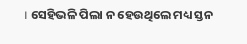। ସେହିଭଳି ପିଲା ନ ହେଉଥିଲେ ମଧ୍ୟ ସ୍ତନ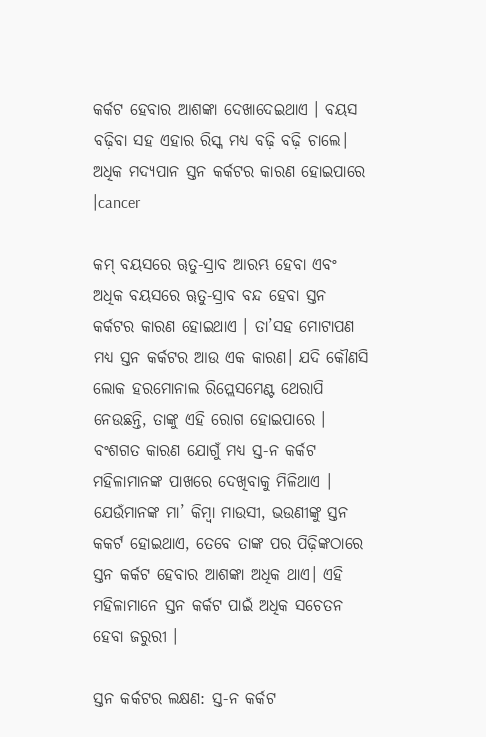କର୍କଟ ହେବାର ଆଶଙ୍କା ଦେଖାଦେଇଥାଏ । ବୟସ ବଢ଼ିବା ସହ ଏହାର ରିସ୍କ ମଧ୍ୟ ବଢ଼ି ବଢ଼ି ଚାଲେ। ଅଧିକ ମଦ୍ୟପାନ ସ୍ତନ କର୍କଟର କାରଣ ହୋଇପାରେ ।cancer

କମ୍‌ ବୟସରେ ୠତୁ-ସ୍ରାବ ଆରମ୍ଭ ହେବା ଏବଂ ଅଧିକ ବୟସରେ ୠତୁ-ସ୍ରାବ ବନ୍ଦ ହେବା ସ୍ତନ କର୍କଟର କାରଣ ହୋଇଥାଏ । ତା’ସହ ମୋଟାପଣ ମଧ୍ୟ ସ୍ତନ କର୍କଟର ଆଉ ଏକ କାରଣ। ଯଦି କୌଣସି ଲୋକ ହରମୋନାଲ ରିପ୍ଲେସମେଣ୍ଟ ଥେରାପି ନେଉଛନ୍ତି, ତାଙ୍କୁ ଏହି ରୋଗ ହୋଇପାରେ । ବଂଶଗତ କାରଣ ଯୋଗୁଁ ମଧ୍ୟ ସ୍ତ-ନ କର୍କଟ ମହିଳାମାନଙ୍କ ପାଖରେ ଦେଖିବାକୁ ମିଳିଥାଏ । ଯେଉଁମାନଙ୍କ ମା’ କିମ୍ବା ମାଉସୀ, ଭଉଣୀଙ୍କୁ ସ୍ତନ କକର୍ଟ ହୋଇଥାଏ, ତେବେ ତାଙ୍କ ପର ପିଢ଼ିଙ୍କଠାରେ ସ୍ତନ କର୍କଟ ହେବାର ଆଶଙ୍କା ଅଧିକ ଥାଏ। ଏହି ମହିଳାମାନେ ସ୍ତନ କର୍କଟ ପାଇଁ ଅଧିକ ସଚେତନ ହେବା ଜରୁରୀ ।

ସ୍ତନ କର୍କଟର ଲକ୍ଷଣ: ସ୍ତ-ନ କର୍କଟ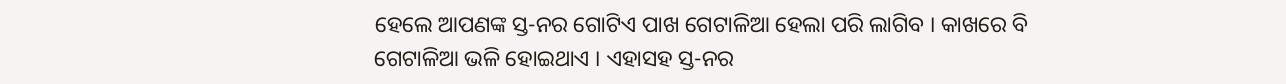ହେଲେ ଆପଣଙ୍କ ସ୍ତ-ନର ଗୋଟିଏ ପାଖ ଗେଟାଳିଆ ହେଲା ପରି ଲାଗିବ । କାଖରେ ବି ଗେଟାଳିଆ ଭଳି ହୋଇଥାଏ । ଏହାସହ ସ୍ତ-ନର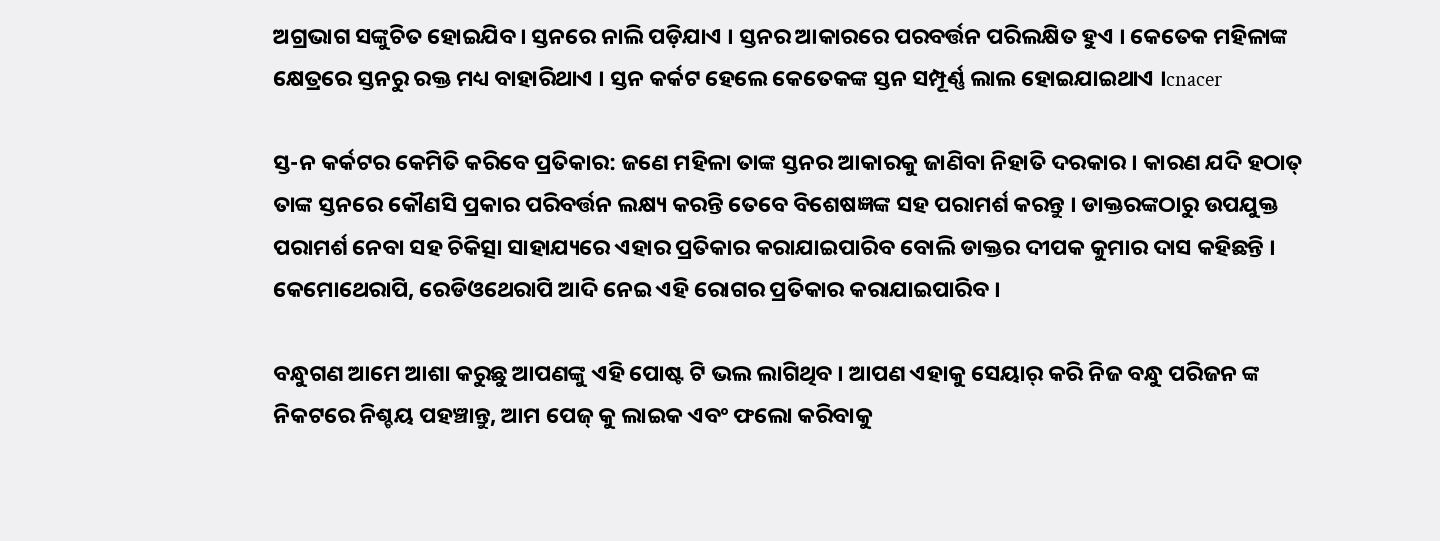ଅଗ୍ରଭାଗ ସଙ୍କୁଚିତ ହୋଇଯିବ। ସ୍ତନରେ ନାଲି ପଡ଼ିଯାଏ । ସ୍ତନର ଆକାରରେ ପରବର୍ତ୍ତନ ପରିଲକ୍ଷିତ ହୁଏ । କେତେକ ମହିଳାଙ୍କ କ୍ଷେତ୍ରରେ ସ୍ତନରୁ ରକ୍ତ ମଧ୍ୟ ବାହାରିଥାଏ । ସ୍ତନ କର୍କଟ ହେଲେ କେତେକଙ୍କ ସ୍ତନ ସମ୍ପୂର୍ଣ୍ଣ ଲାଲ ହୋଇଯାଇଥାଏ ।cnacer

ସ୍ତ-ନ କର୍କଟର କେମିତି କରିବେ ପ୍ରତିକାର: ଜଣେ ମହିଳା ତାଙ୍କ ସ୍ତନର ଆକାରକୁ ଜାଣିବା ନିହାତି ଦରକାର । କାରଣ ଯଦି ହଠାତ୍ ତାଙ୍କ ସ୍ତନରେ କୌଣସି ପ୍ରକାର ପରିବର୍ତ୍ତନ ଲକ୍ଷ୍ୟ କରନ୍ତି ତେବେ ବିଶେଷଜ୍ଞଙ୍କ ସହ ପରାମର୍ଶ କରନ୍ତୁ । ଡାକ୍ତରଙ୍କଠାରୁ ଉପଯୁକ୍ତ ପରାମର୍ଶ ନେବା ସହ ଚିକିତ୍ସା ସାହାଯ୍ୟରେ ଏହାର ପ୍ରତିକାର କରାଯାଇପାରିବ ବୋଲି ଡାକ୍ତର ଦୀପକ କୁମାର ଦାସ କହିଛନ୍ତି । କେମୋଥେରାପି, ରେଡିଓଥେରାପି ଆଦି ନେଇ ଏହି ରୋଗର ପ୍ରତିକାର କରାଯାଇପାରିବ ।

ବନ୍ଧୁଗଣ ଆମେ ଆଶା କରୁଛୁ ଆପଣଙ୍କୁ ଏହି ପୋଷ୍ଟ ଟି ଭଲ ଲାଗିଥିବ । ଆପଣ ଏହାକୁ ସେୟାର୍ କରି ନିଜ ବନ୍ଧୁ ପରିଜନ ଙ୍କ ନିକଟରେ ନିଶ୍ଚୟ ପହଞ୍ଚାନ୍ତୁ, ଆମ ପେଜ୍ କୁ ଲାଇକ ଏବଂ ଫଲୋ କରିବାକୁ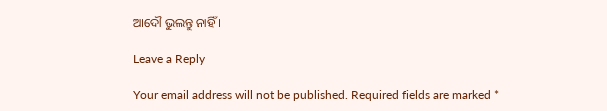ଆଦୌ ଭୁଲନ୍ତୁ ନାହିଁ ।

Leave a Reply

Your email address will not be published. Required fields are marked *